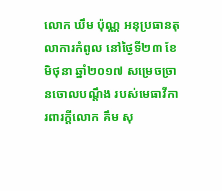លោក ឃឹម ប៉ុណ្ណ អនុប្រធានតុលាការកំពូល នៅថ្ងៃទី២៣ ខែមិថុនា ឆ្នាំ២០១៧ សម្រេចច្រានចោលបណ្តឹង របស់មេធាវីការពារក្ដីលោក គឹម សុ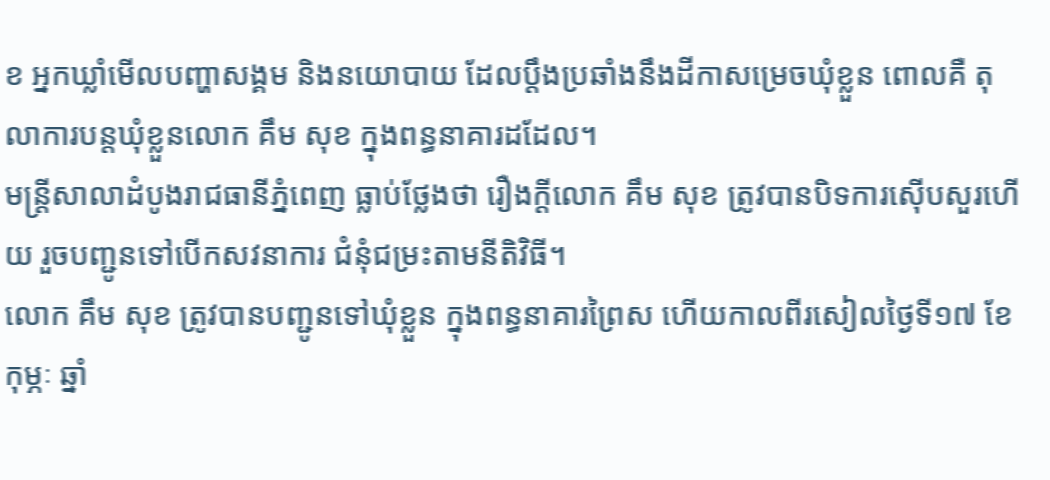ខ អ្នកឃ្លាំមើលបញ្ហាសង្គម និងនយោបាយ ដែលប្តឹងប្រឆាំងនឹងដីកាសម្រេចឃុំខ្លួន ពោលគឺ តុលាការបន្តឃុំខ្លួនលោក គឹម សុខ ក្នុងពន្ធនាគារដដែល។
មន្ត្រីសាលាដំបូងរាជធានីភ្នំពេញ ធ្លាប់ថ្លែងថា រឿងក្ដីលោក គឹម សុខ ត្រូវបានបិទការស៊ើបសួរហើយ រួចបញ្ជូនទៅបើកសវនាការ ជំនុំជម្រះតាមនីតិវិធី។
លោក គឹម សុខ ត្រូវបានបញ្ជូនទៅឃុំខ្លួន ក្នុងពន្ធនាគារព្រៃស ហើយកាលពីរសៀលថ្ងៃទី១៧ ខែកុម្ភៈ ឆ្នាំ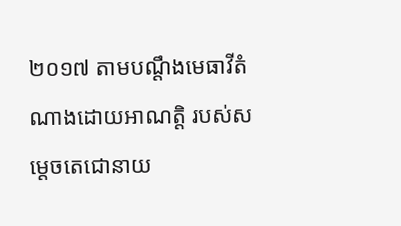២០១៧ តាមបណ្តឹងមេធាវីតំណាងដោយអាណត្តិ របស់សម្តេចតេជោនាយ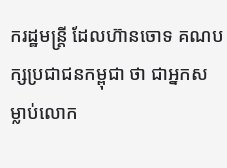ករដ្ឋមន្ត្រី ដែលហ៊ានចោទ គណបក្សប្រជាជនកម្ពុជា ថា ជាអ្នកសម្លាប់លោក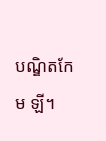បណ្ឌិតកែម ឡី។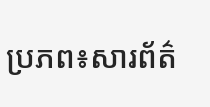ប្រភព៖សារព័ត៌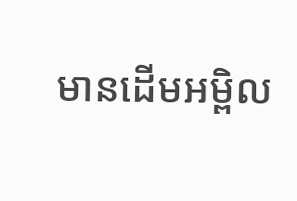មានដើមអម្ពិល